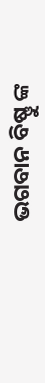ଭଗବାନ ବିଷ୍ଣୁ ଙ୍କ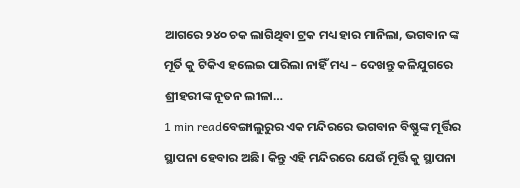ଆଗରେ ୨୪୦ ଚକ ଲାଗିଥିବା ଟ୍ରକ ମଧ୍ୟ ହାର ମାନିଲା, ଭଗବାନ ଙ୍କ ମୂର୍ତି କୁ ଟିକିଏ ହଲେଇ ପାରିଲା ନାହିଁ ମଧ୍ୟ – ଦେଖନ୍ତୁ କଳିଯୁଗରେ ଶ୍ରୀହରୀଙ୍କ ନୂତନ ଲୀଳା…
1 min readବେଙ୍ଗାଲୁରୁର ଏକ ମନ୍ଦିରରେ ଭଗବାନ ବିଷ୍ଣୁଙ୍କ ମୂର୍ତ୍ତିର ସ୍ଥାପନା ହେବାର ଅଛି। କିନ୍ତୁ ଏହି ମନ୍ଦିରରେ ଯେଉଁ ମୂର୍ତ୍ତି କୁ ସ୍ଥାପନା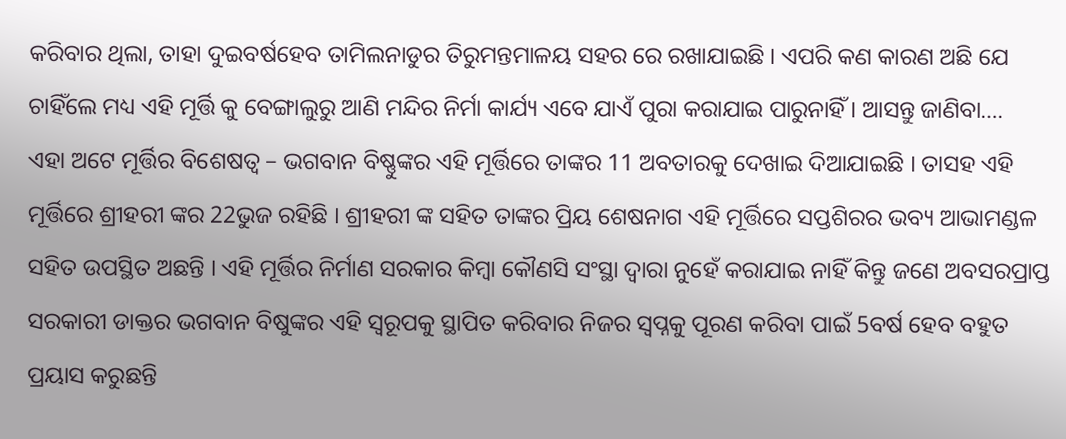କରିବାର ଥିଲା, ତାହା ଦୁଇବର୍ଷହେବ ତାମିଲନାଡୁର ତିରୁମନ୍ତମାଳୟ ସହର ରେ ରଖାଯାଇଛି । ଏପରି କଣ କାରଣ ଅଛି ଯେ ଚାହିଁଲେ ମଧ୍ୟ ଏହି ମୂର୍ତ୍ତି କୁ ବେଙ୍ଗାଲୁରୁ ଆଣି ମନ୍ଦିର ନିର୍ମା କାର୍ଯ୍ୟ ଏବେ ଯାଏଁ ପୁରା କରାଯାଇ ପାରୁନାହିଁ । ଆସନ୍ତୁ ଜାଣିବା….
ଏହା ଅଟେ ମୂର୍ତ୍ତିର ବିଶେଷତ୍ଵ – ଭଗବାନ ବିଷ୍ଣୁଙ୍କର ଏହି ମୂର୍ତ୍ତିରେ ତାଙ୍କର 11 ଅବତାରକୁ ଦେଖାଇ ଦିଆଯାଇଛି । ତାସହ ଏହି ମୂର୍ତ୍ତିରେ ଶ୍ରୀହରୀ ଙ୍କର 22ଭୁଜ ରହିଛି । ଶ୍ରୀହରୀ ଙ୍କ ସହିତ ତାଙ୍କର ପ୍ରିୟ ଶେଷନାଗ ଏହି ମୂର୍ତ୍ତିରେ ସପ୍ତଶିରର ଭବ୍ୟ ଆଭାମଣ୍ଡଳ ସହିତ ଉପସ୍ଥିତ ଅଛନ୍ତି । ଏହି ମୂର୍ତ୍ତିର ନିର୍ମାଣ ସରକାର କିମ୍ବା କୌଣସି ସଂସ୍ଥା ଦ୍ଵାରା ନୁହେଁ କରାଯାଇ ନାହିଁ କିନ୍ତୁ ଜଣେ ଅବସରପ୍ରାପ୍ତ ସରକାରୀ ଡାକ୍ତର ଭଗବାନ ବିଷୁଙ୍କର ଏହି ସ୍ୱରୂପକୁ ସ୍ଥାପିତ କରିବାର ନିଜର ସ୍ଵପ୍ନକୁ ପୂରଣ କରିବା ପାଇଁ 5ବର୍ଷ ହେବ ବହୁତ ପ୍ରୟାସ କରୁଛନ୍ତି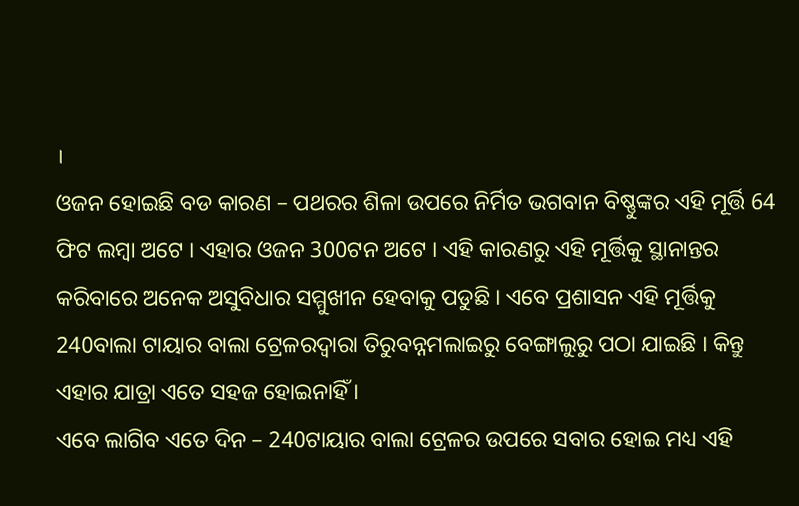।
ଓଜନ ହୋଇଛି ବଡ କାରଣ – ପଥରର ଶିଳା ଉପରେ ନିର୍ମିତ ଭଗବାନ ବିଷ୍ଣୁଙ୍କର ଏହି ମୂର୍ତ୍ତି 64 ଫିଟ ଲମ୍ବା ଅଟେ । ଏହାର ଓଜନ 300ଟନ ଅଟେ । ଏହି କାରଣରୁ ଏହି ମୂର୍ତ୍ତିକୁ ସ୍ଥାନାନ୍ତର କରିବାରେ ଅନେକ ଅସୁବିଧାର ସମ୍ମୁଖୀନ ହେବାକୁ ପଡୁଛି । ଏବେ ପ୍ରଶାସନ ଏହି ମୂର୍ତ୍ତିକୁ 240ବାଲା ଟାୟାର ବାଲା ଟ୍ରେଳରଦ୍ଵାରା ତିରୁବନ୍ନମଲାଇରୁ ବେଙ୍ଗାଲୁରୁ ପଠା ଯାଇଛି । କିନ୍ତୁ ଏହାର ଯାତ୍ରା ଏତେ ସହଜ ହୋଇନାହିଁ ।
ଏବେ ଲାଗିବ ଏତେ ଦିନ – 240ଟାୟାର ବାଲା ଟ୍ରେଳର ଉପରେ ସବାର ହୋଇ ମଧ୍ୟ ଏହି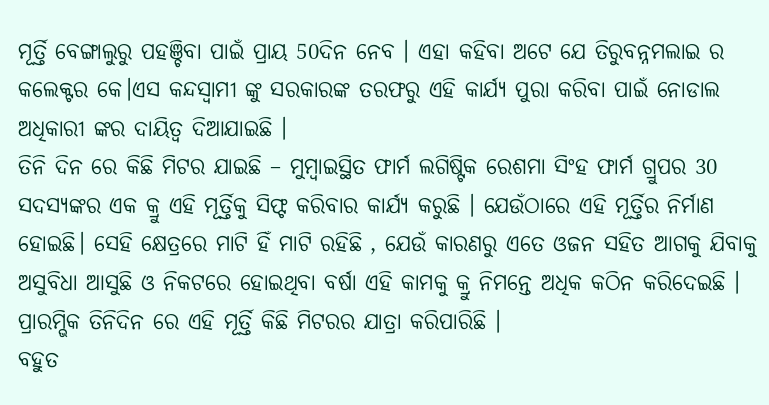ମୂର୍ତ୍ତି ବେଙ୍ଗାଲୁରୁ ପହଞ୍ଚିବା ପାଇଁ ପ୍ରାୟ 50ଦିନ ନେବ । ଏହା କହିବା ଅଟେ ଯେ ତିରୁବନ୍ନମଲାଇ ର କଲେକ୍ଟର କେ।ଏସ କନ୍ଦସ୍ଵାମୀ ଙ୍କୁ ସରକାରଙ୍କ ତରଫରୁ ଏହି କାର୍ଯ୍ୟ ପୁରା କରିବା ପାଇଁ ନୋଡାଲ ଅଧିକାରୀ ଙ୍କର ଦାୟିତ୍ଵ ଦିଆଯାଇଛି ।
ତିନି ଦିନ ରେ କିଛି ମିଟର ଯାଇଛି – ମୁମ୍ବାଇସ୍ଥିତ ଫାର୍ମ ଲଗିଷ୍ଟିକ ରେଶମା ସିଂହ ଫାର୍ମ ଗ୍ରୁପର 30 ସଦସ୍ୟଙ୍କର ଏକ କ୍ରୁ ଏହି ମୂର୍ତ୍ତିକୁ ସିଫ୍ଟ କରିବାର କାର୍ଯ୍ୟ କରୁଛି । ଯେଉଁଠାରେ ଏହି ମୂର୍ତ୍ତିର ନିର୍ମାଣ ହୋଇଛି। ସେହି କ୍ଷେତ୍ରରେ ମାଟି ହିଁ ମାଟି ରହିଛି , ଯେଉଁ କାରଣରୁ ଏତେ ଓଜନ ସହିତ ଆଗକୁ ଯିବାକୁ ଅସୁବିଧା ଆସୁଛି ଓ ନିକଟରେ ହୋଇଥିବା ବର୍ଷା ଏହି କାମକୁ କ୍ରୁ ନିମନ୍ତେ ଅଧିକ କଠିନ କରିଦେଇଛି । ପ୍ରାରମ୍ଭିକ ତିନିଦିନ ରେ ଏହି ମୂର୍ତ୍ତି କିଛି ମିଟରର ଯାତ୍ରା କରିପାରିଛି ।
ବହୁତ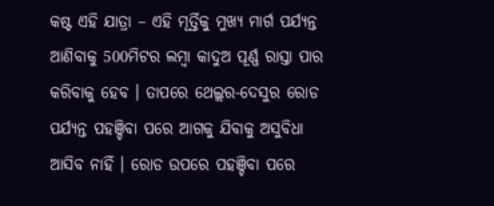କଷ୍ଟ ଏହି ଯାତ୍ରା – ଏହି ମୂର୍ତ୍ତିକୁ ମୁଖ୍ୟ ମାର୍ଗ ପର୍ଯ୍ୟନ୍ତ ଆଣିବାକୁ 500ମିଟର ଲମ୍ବା କାଦୁଅ ପୂର୍ଣ୍ଣ ରାସ୍ତା ପାର କରିବାକୁ ହେବ । ତାପରେ ଥେଲ୍ଲର-ଦେସୁର ରୋଡ ପର୍ଯ୍ୟନ୍ତ ପହଞ୍ଚିବା ପରେ ଆଗକୁ ଯିବାକୁ ଅସୁବିଧା ଆସିବ ନାହିଁ । ରୋଡ ଉପରେ ପହଞ୍ଚିବା ପରେ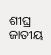ଶୀଘ୍ର ଜାତୀୟ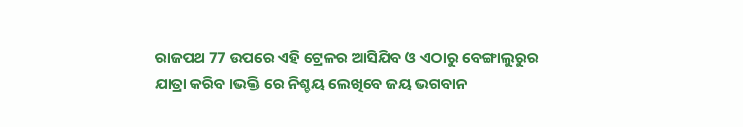ରାଜପଥ 77 ଉପରେ ଏହି ଟ୍ରେଳର ଆସିଯିବ ଓ ଏଠାରୁ ବେଙ୍ଗାଲୁରୁର ଯାତ୍ରା କରିବ ।ଭକ୍ତି ରେ ନିଶ୍ଚୟ ଲେଖିବେ ଜୟ ଭଗବାନ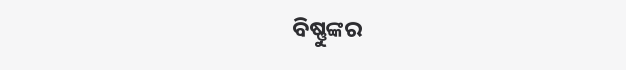ବିଷ୍ଣୁଙ୍କର